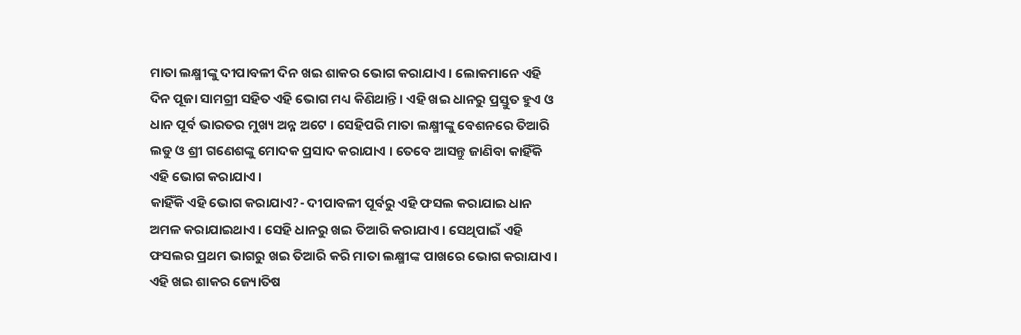ମାତା ଲକ୍ଷ୍ମୀଙ୍କୁ ଦୀପାବଳୀ ଦିନ ଖଇ ଶାକର ଭୋଗ କରାଯାଏ । ଲୋକମାନେ ଏହି ଦିନ ପୂଜା ସାମଗ୍ରୀ ସହିତ ଏହି ଭୋଗ ମଧ୍ୟ କିଣିଥାନ୍ତି । ଏହି ଖଇ ଧାନରୁ ପ୍ରସ୍ତୁତ ହୁଏ ଓ ଧାନ ପୂର୍ବ ଭାରତର ମୁଖ୍ୟ ଅନ୍ନ ଅଟେ । ସେହିପରି ମାତା ଲକ୍ଷ୍ମୀଙ୍କୁ ବେଶନରେ ତିଆରି ଲଡୁ ଓ ଶ୍ରୀ ଗଣେଶଙ୍କୁ ମୋଦକ ପ୍ରସାଦ କରାଯାଏ । ତେବେ ଆସନ୍ତୁ ଜାଣିବା କାହିଁକି ଏହି ଭୋଗ କରାଯାଏ ।
କାହିଁକି ଏହି ଭୋଗ କରାଯାଏ?- ଦୀପାବଳୀ ପୂର୍ବରୁ ଏହି ଫସଲ କରାଯାଇ ଧାନ ଅମଳ କରାଯାଇଥାଏ । ସେହି ଧାନରୁ ଖଇ ତିଆରି କରାଯାଏ । ସେଥିପାଇଁ ଏହି ଫସଲର ପ୍ରଥମ ଭାଗରୁ ଖଇ ତିଆରି କରି ମାତା ଲକ୍ଷ୍ମୀଙ୍କ ପାଖରେ ଭୋଗ କରାଯାଏ ।
ଏହି ଖଇ ଶାକର ଜ୍ୟୋତିଷ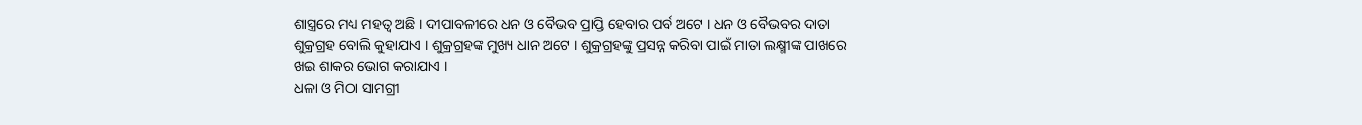ଶାସ୍ତ୍ରରେ ମଧ୍ୟ ମହତ୍ଵ ଅଛି । ଦୀପାବଳୀରେ ଧନ ଓ ବୈଭବ ପ୍ରାପ୍ତି ହେବାର ପର୍ବ ଅଟେ । ଧନ ଓ ବୈଭବର ଦାତା ଶୁକ୍ରଗ୍ରହ ବୋଲି କୁହାଯାଏ । ଶୁକ୍ରଗ୍ରହଙ୍କ ମୁଖ୍ୟ ଧାନ ଅଟେ । ଶୁକ୍ରଗ୍ରହଙ୍କୁ ପ୍ରସନ୍ନ କରିବା ପାଇଁ ମାତା ଲକ୍ଷ୍ମୀଙ୍କ ପାଖରେ ଖଇ ଶାକର ଭୋଗ କରାଯାଏ ।
ଧଳା ଓ ମିଠା ସାମଗ୍ରୀ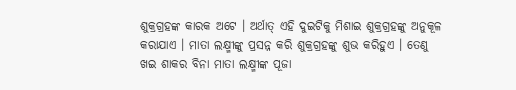ଶୁକ୍ରଗ୍ରହଙ୍କ କାରକ ଅଟେ । ଅର୍ଥାତ୍ ଏହି ଦୁଇଟିକୁ ମିଶାଇ ଶୁକ୍ରଗ୍ରହଙ୍କୁ ଅନୁକୂଳ କରାଯାଏ । ମାତା ଲକ୍ଷ୍ମୀଙ୍କୁ ପ୍ରସନ୍ନ କରି ଶୁକ୍ରଗ୍ରହଙ୍କୁ ଶୁଭ କରିହୁଏ । ତେଣୁ ଖଇ ଶାକର ବିନା ମାତା ଲକ୍ଷ୍ମୀଙ୍କ ପୂଜା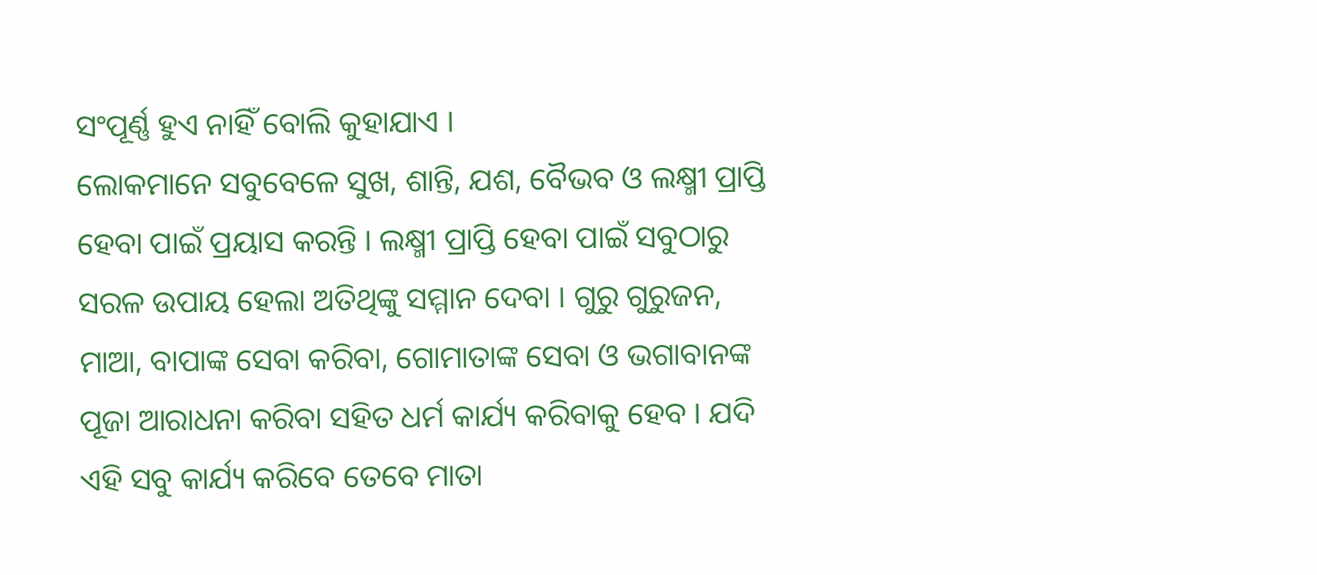ସଂପୂର୍ଣ୍ଣ ହୁଏ ନାହିଁ ବୋଲି କୁହାଯାଏ ।
ଲୋକମାନେ ସବୁବେଳେ ସୁଖ, ଶାନ୍ତି, ଯଶ, ବୈଭବ ଓ ଲକ୍ଷ୍ମୀ ପ୍ରାପ୍ତି ହେବା ପାଇଁ ପ୍ରୟାସ କରନ୍ତି । ଲକ୍ଷ୍ମୀ ପ୍ରାପ୍ତି ହେବା ପାଇଁ ସବୁଠାରୁ ସରଳ ଉପାୟ ହେଲା ଅତିଥିଙ୍କୁ ସମ୍ମାନ ଦେବା । ଗୁରୁ ଗୁରୁଜନ, ମାଆ, ବାପାଙ୍କ ସେବା କରିବା, ଗୋମାତାଙ୍କ ସେବା ଓ ଭଗାବାନଙ୍କ ପୂଜା ଆରାଧନା କରିବା ସହିତ ଧର୍ମ କାର୍ଯ୍ୟ କରିବାକୁ ହେବ । ଯଦି ଏହି ସବୁ କାର୍ଯ୍ୟ କରିବେ ତେବେ ମାତା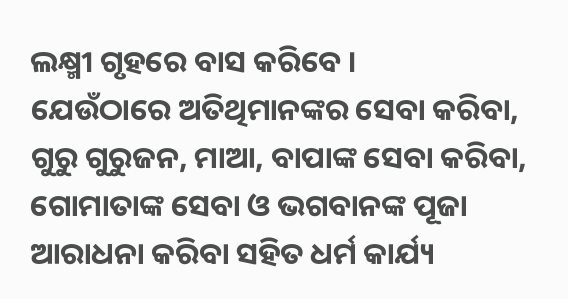ଲକ୍ଷ୍ମୀ ଗୃହରେ ବାସ କରିବେ ।
ଯେଉଁଠାରେ ଅତିଥିମାନଙ୍କର ସେବା କରିବା, ଗୁରୁ ଗୁରୁଜନ, ମାଆ, ବାପାଙ୍କ ସେବା କରିବା, ଗୋମାତାଙ୍କ ସେବା ଓ ଭଗବାନଙ୍କ ପୂଜା ଆରାଧନା କରିବା ସହିତ ଧର୍ମ କାର୍ଯ୍ୟ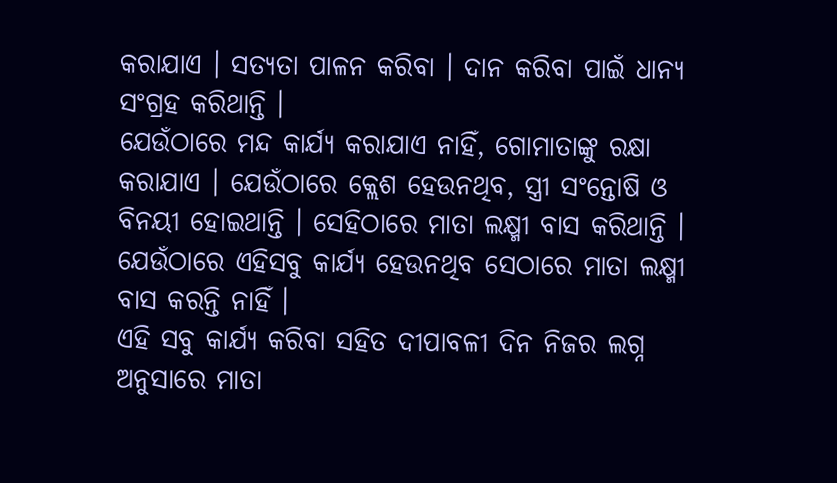କରାଯାଏ । ସତ୍ୟତା ପାଳନ କରିବା । ଦାନ କରିବା ପାଇଁ ଧାନ୍ୟ ସଂଗ୍ରହ କରିଥାନ୍ତି ।
ଯେଉଁଠାରେ ମନ୍ଦ କାର୍ଯ୍ୟ କରାଯାଏ ନାହିଁ, ଗୋମାତାଙ୍କୁ ରକ୍ଷା କରାଯାଏ । ଯେଉଁଠାରେ କ୍ଲେଶ ହେଉନଥିବ, ସ୍ତ୍ରୀ ସଂନ୍ତୋଷି ଓ ବିନୟୀ ହୋଇଥାନ୍ତି । ସେହିଠାରେ ମାତା ଲକ୍ଷ୍ମୀ ବାସ କରିଥାନ୍ତି । ଯେଉଁଠାରେ ଏହିସବୁ କାର୍ଯ୍ୟ ହେଉନଥିବ ସେଠାରେ ମାତା ଲକ୍ଷ୍ମୀ ବାସ କରନ୍ତି ନାହିଁ ।
ଏହି ସବୁ କାର୍ଯ୍ୟ କରିବା ସହିତ ଦୀପାବଳୀ ଦିନ ନିଜର ଲଗ୍ନ ଅନୁସାରେ ମାତା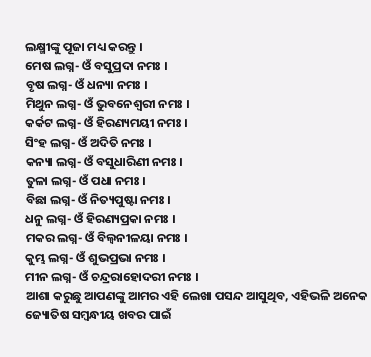ଲକ୍ଷ୍ମୀଙ୍କୁ ପୂଜା ମଧ୍ୟ କରନ୍ତୁ ।
ମେଷ ଲଗ୍ନ- ଓଁ ବସୁପ୍ରଦା ନମଃ ।
ବୃଷ ଲଗ୍ନ- ଓଁ ଧନ୍ୟା ନମଃ ।
ମିଥୁନ ଲଗ୍ନ- ଓଁ ଭୁବନେଶ୍ଵରୀ ନମଃ ।
କର୍କଟ ଲଗ୍ନ- ଓଁ ହିରଣ୍ୟମୟୀ ନମଃ ।
ସିଂହ ଲଗ୍ନ- ଓଁ ଅଦିତି ନମଃ ।
କନ୍ୟା ଲଗ୍ନ- ଓଁ ବସୁଧାରିଣୀ ନମଃ ।
ତୁଳା ଲଗ୍ନ- ଓଁ ପଧା ନମଃ ।
ବିଛା ଲଗ୍ନ- ଓଁ ନିତ୍ୟପୁଷ୍ଟା ନମଃ ।
ଧନୁ ଲଗ୍ନ- ଓଁ ହିରଣ୍ୟପ୍ରକା ନମଃ ।
ମକର ଲଗ୍ନ- ଓଁ ବିଲ୍ଵନୀଳୟା ନମଃ ।
କୁମ୍ଭ ଲଗ୍ନ- ଓଁ ଶୁଭପ୍ରଭା ନମଃ ।
ମୀନ ଲଗ୍ନ- ଓଁ ଚନ୍ଦ୍ରରାହୋଦରୀ ନମଃ ।
ଆଶା କରୁଛୁ ଆପଣଙ୍କୁ ଆମର ଏହି ଲେଖା ପସନ୍ଦ ଆସୁଥିବ, ଏହିଭଳି ଅନେକ ଜ୍ୟୋତିଷ ସମ୍ବନ୍ଧୀୟ ଖବର ପାଇଁ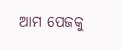ଆମ ପେଜକୁ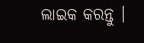ଲାଇକ କରନ୍ତୁ ।